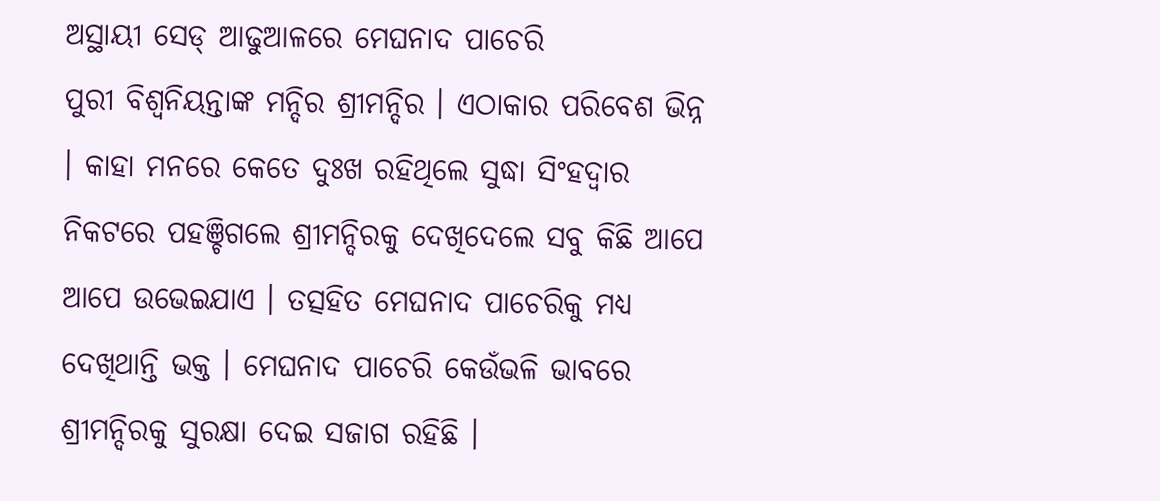ଅସ୍ଥାୟୀ ସେଡ୍ ଆଢୁଆଳରେ ମେଘନାଦ ପାଚେରି
ପୁରୀ ବିଶ୍ୱନିୟନ୍ତାଙ୍କ ମନ୍ଦିର ଶ୍ରୀମନ୍ଦିର । ଏଠାକାର ପରିବେଶ ଭିନ୍ନ । କାହା ମନରେ କେତେ ଦୁଃଖ ରହିଥିଲେ ସୁଦ୍ଧା ସିଂହଦ୍ୱାର ନିକଟରେ ପହଞ୍ଚିଗଲେ ଶ୍ରୀମନ୍ଦିରକୁ ଦେଖିଦେଲେ ସବୁ କିଛି ଆପେ ଆପେ ଉଭେଇଯାଏ । ତତ୍ସହିତ ମେଘନାଦ ପାଚେରିକୁ ମଧ୍ୟ ଦେଖିଥାନ୍ତି ଭକ୍ତ । ମେଘନାଦ ପାଚେରି କେଉଁଭଳି ଭାବରେ ଶ୍ରୀମନ୍ଦିରକୁ ସୁରକ୍ଷା ଦେଇ ସଜାଗ ରହିଛି ।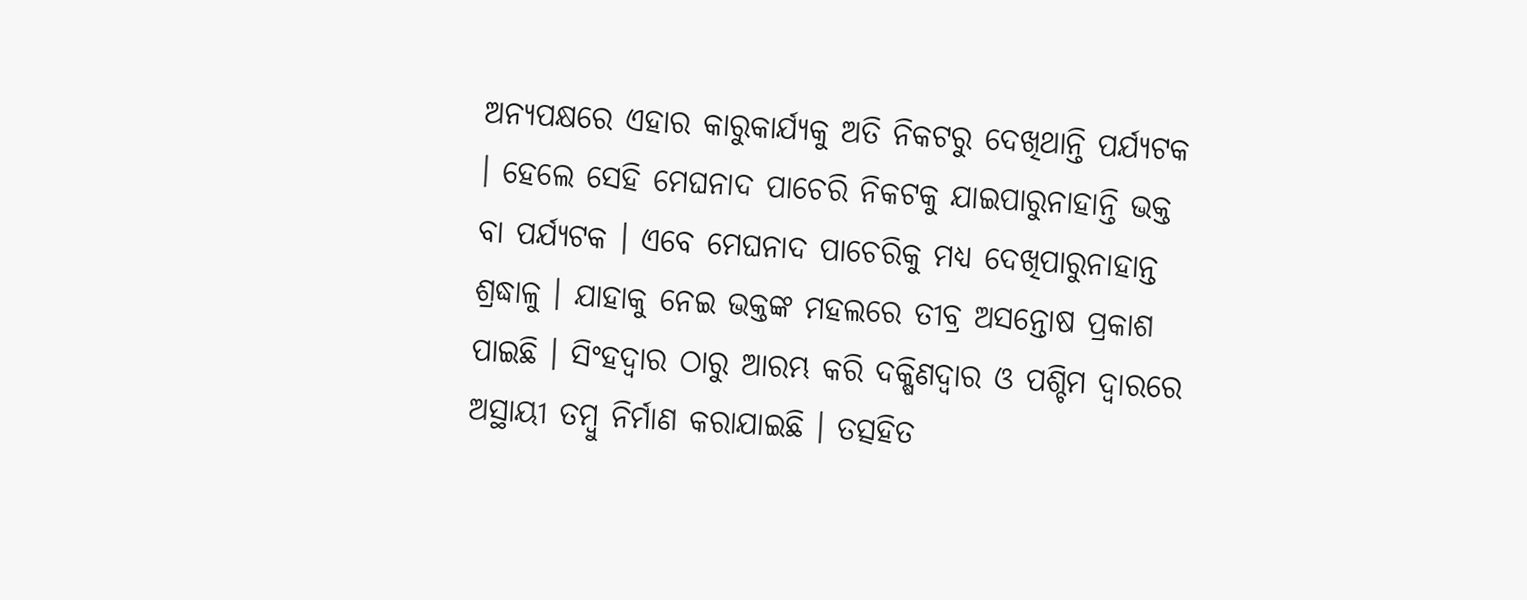ଅନ୍ୟପକ୍ଷରେ ଏହାର କାରୁକାର୍ଯ୍ୟକୁ ଅତି ନିକଟରୁ ଦେଖିଥାନ୍ତି ପର୍ଯ୍ୟଟକ । ହେଲେ ସେହି ମେଘନାଦ ପାଚେରି ନିକଟକୁ ଯାଇପାରୁନାହାନ୍ତି ଭକ୍ତ ବା ପର୍ଯ୍ୟଟକ । ଏବେ ମେଘନାଦ ପାଚେରିକୁ ମଧ୍ୟ ଦେଖିପାରୁନାହାନ୍ତ ଶ୍ରଦ୍ଧାଳୁ । ଯାହାକୁ ନେଇ ଭକ୍ତଙ୍କ ମହଲରେ ତୀବ୍ର ଅସନ୍ତୋଷ ପ୍ରକାଶ ପାଇଛି । ସିଂହଦ୍ୱାର ଠାରୁ ଆରମ୍ଭ କରି ଦକ୍ଷିଣଦ୍ୱାର ଓ ପଶ୍ଚିମ ଦ୍ୱାରରେ ଅସ୍ଥାୟୀ ତମ୍ବୁ ନିର୍ମାଣ କରାଯାଇଛି । ତତ୍ସହିତ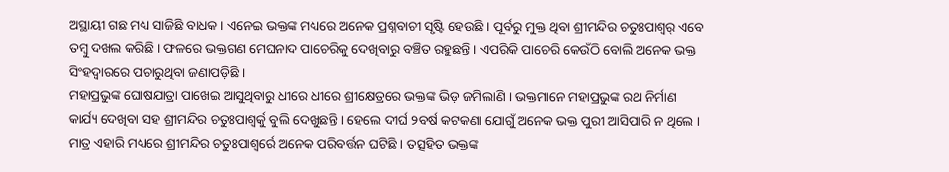ଅସ୍ଥାୟୀ ଗଛ ମଧ୍ୟ ସାଜିଛି ବାଧକ । ଏନେଇ ଭକ୍ତଙ୍କ ମଧ୍ୟରେ ଅନେକ ପ୍ରଶ୍ନବାଚୀ ସୃଷ୍ଟି ହେଉଛି । ପୂର୍ବରୁ ମୁକ୍ତ ଥିବା ଶ୍ରୀମନ୍ଦିର ଚତୁଃପାଶ୍ୱର୍ ଏବେ ତମ୍ବୁ ଦଖଲ କରିଛି । ଫଳରେ ଭକ୍ତଗଣ ମେଘନାଦ ପାଚେରିକୁ ଦେଖିବାରୁ ବଞ୍ଚିତ ରହୁଛନ୍ତି । ଏପରିକି ପାଚେରି କେଉଁଠି ବୋଲି ଅନେକ ଭକ୍ତ ସିଂହଦ୍ୱାରରେ ପଚାରୁଥିବା ଜଣାପଡ଼ିଛି ।
ମହାପ୍ରଭୁଙ୍କ ଘୋଷଯାତ୍ରା ପାଖେଇ ଆସୁଥିବାରୁ ଧୀରେ ଧୀରେ ଶ୍ରୀକ୍ଷେତ୍ରରେ ଭକ୍ତଙ୍କ ଭିଡ଼ ଜମିଲାଣି । ଭକ୍ତମାନେ ମହାପ୍ରଭୁଙ୍କ ରଥ ନିର୍ମାଣ କାର୍ଯ୍ୟ ଦେଖିବା ସହ ଶ୍ରୀମନ୍ଦିର ଚତୁଃପାଶ୍ୱର୍କୁ ବୁଲି ଦେଖୁଛନ୍ତି । ହେଲେ ଦୀର୍ଘ ୨ବର୍ଷ କଟକଣା ଯୋଗୁଁ ଅନେକ ଭକ୍ତ ପୁରୀ ଆସିପାରି ନ ଥିଲେ । ମାତ୍ର ଏହାରି ମଧ୍ୟରେ ଶ୍ରୀମନ୍ଦିର ଚତୁଃପାଶ୍ୱର୍ରେ ଅନେକ ପରିବର୍ତ୍ତନ ଘଟିଛି । ତତ୍ସହିତ ଭକ୍ତଙ୍କ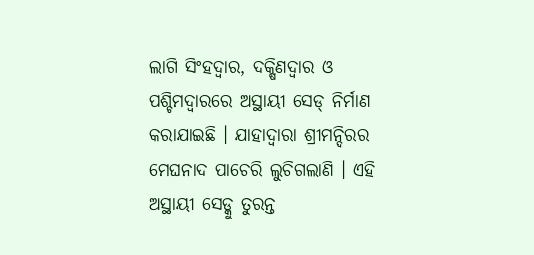ଲାଗି ସିଂହଦ୍ୱାର, ଦକ୍ଷିଣଦ୍ୱାର ଓ ପଶ୍ଚିମଦ୍ୱାରରେ ଅସ୍ଥାୟୀ ସେଡ୍ ନିର୍ମାଣ କରାଯାଇଛି । ଯାହାଦ୍ୱାରା ଶ୍ରୀମନ୍ଦିରର ମେଘନାଦ ପାଚେରି ଲୁଚିଗଲାଣି । ଏହି ଅସ୍ଥାୟୀ ସେଡ୍କୁ ତୁରନ୍ତ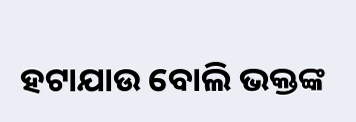ହଟାଯାଉ ବୋଲି ଭକ୍ତଙ୍କ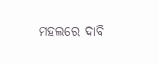ମହଲରେ ଦାବି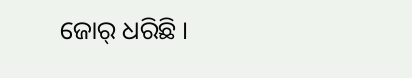ଜୋର୍ ଧରିଛି ।